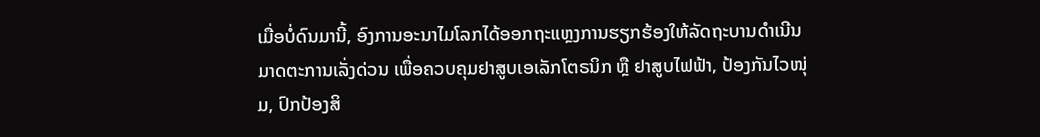ເມື່ອບໍ່ດົນມານີ້, ອົງການອະນາໄມໂລກໄດ້ອອກຖະແຫຼງການຮຽກຮ້ອງໃຫ້ລັດຖະບານດຳເນີນມາດຕະການເລັ່ງດ່ວນ ເພື່ອຄວບຄຸມຢາສູບເອເລັກໂຕຣນິກ ຫຼື ຢາສູບໄຟຟ້າ, ປ້ອງກັນໄວໜຸ່ມ, ປົກປ້ອງສິ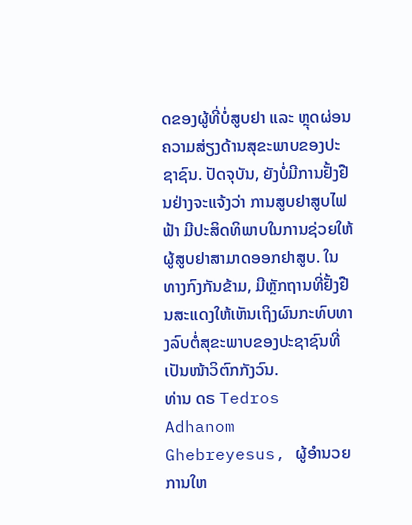ດຂອງຜູ້ທີ່ບໍ່ສູບຢາ ແລະ ຫຼຸດຜ່ອນຄວາມສ່ຽງດ້ານສຸຂະພາບຂອງປະຊາຊົນ. ປັດຈຸບັນ, ຍັງບໍ່ມີການຢັ້ງຢືນຢ່າງຈະແຈ້ງວ່າ ການສູບຢາສູບໄຟຟ້າ ມີປະສິດທິພາບໃນການຊ່ວຍໃຫ້ຜູ້ສູບຢາສາມາດອອກຢາສູບ. ໃນທາງກົງກັນຂ້າມ, ມີຫຼັກຖານທີ່ຢັ້ງຢືນສະແດງໃຫ້ເຫັນເຖິງຜົນກະທົບທາງລົບຕໍ່ສຸຂະພາບຂອງປະຊາຊົນທີ່ເປັນໜ້າວິຕົກກັງວົນ.
ທ່ານ ດຣ Tedros Adhanom Ghebreyesus, ຜູ້ອໍານວຍການໃຫ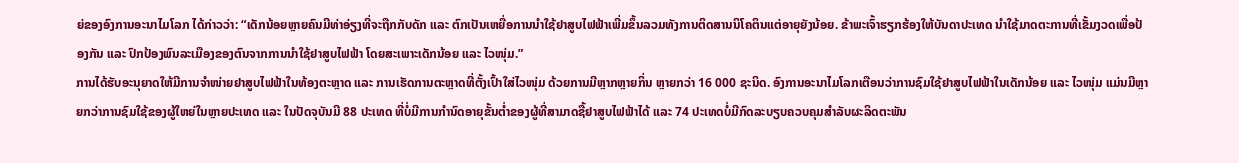ຍ່ຂອງອົງການອະນາໄມໂລກ ໄດ້ກ່າວວ່າ: “ເດັກນ້ອຍຫຼາຍຄົນມີທ່າອ່ຽງທີ່ຈະຖືກກັບດັກ ແລະ ຕົກເປັນເຫຍື່ອການນຳໃຊ້ຢາສູບໄຟຟ້າເພີ່ມຂຶ້ນລວມທັງການຕິດສານນິໂຄຕິນແຕ່ອາຍຸຍັງນ້ອຍ. ຂ້າພະເຈົ້າຮຽກຮ້ອງໃຫ້ບັນດາປະເທດ ນຳໃຊ້ມາດຕະການທີ່ເຂັ້ມງວດເພື່ອປ້ອງກັນ ແລະ ປົກປ້ອງພົນລະເມືອງຂອງຕົນຈາກການນຳໃຊ້ຢາສູບໄຟຟ້າ ໂດຍສະເພາະເດັກນ້ອຍ ແລະ ໄວໜຸ່ມ.”
ການໄດ້ຮັບອະນຸຍາດໃຫ້ມີການຈຳໜ່າຍຢາສູບໄຟຟ້າໃນທ້ອງຕະຫຼາດ ແລະ ການເຮັດການຕະຫຼາດທີ່ຕັ້ງເປົ້າໃສ່ໄວໜຸ່ມ ດ້ວຍການມີຫຼາກຫຼາຍກິ່ນ ຫຼາຍກວ່າ 16 000 ຊະນິດ. ອົງການອະນາໄມໂລກເຕືອນວ່າການຊົມໃຊ້ຢາສູບໄຟຟ້າໃນເດັກນ້ອຍ ແລະ ໄວໜຸ່ມ ແມ່ນມີຫຼາຍກວ່າການຊົມໃຊ້ຂອງຜູ້ໃຫຍ່ໃນຫຼາຍປະເທດ ແລະ ໃນປັດຈຸບັນມີ 88 ປະເທດ ທີ່ບໍ່ມີການກຳນົດອາຍຸຂັ້ນຕ່ຳຂອງຜູ້ທີ່ສາມາດຊື້ຢາສູບໄຟຟ້າໄດ້ ແລະ 74 ປະເທດບໍ່ມີກົດລະບຽບຄວບຄຸມສຳລັບຜະລິດຕະພັນ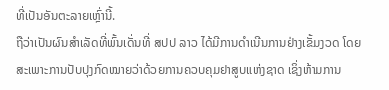ທີ່ເປັນອັນຕະລາຍເຫຼົ່ານີ້.
ຖືວ່າເປັນຜົນສຳເລັດທີ່ພົ້ນເດັ່ນທີ່ ສປປ ລາວ ໄດ້ມີການດຳເນີນການຢ່າງເຂັ້ມງວດ ໂດຍສະເພາະການປັບປຸງກົດໝາຍວ່າດ້ວຍການຄວບຄຸມຢາສູບແຫ່ງຊາດ ເຊິ່ງຫ້າມການ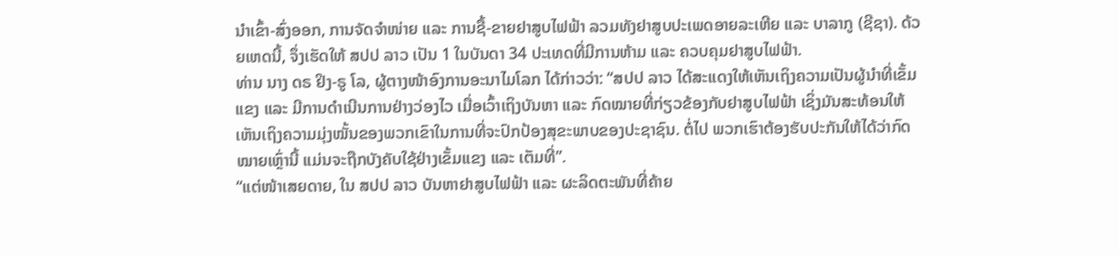ນຳເຂົ້າ-ສົ່ງອອກ, ການຈັດຈຳໜ່າຍ ແລະ ການຊື້-ຂາຍຢາສູບໄຟຟ້າ ລວມທັງຢາສູບປະເພດອາຍລະເຫີຍ ແລະ ບາລາກູ (ຊີຊາ). ດ້ວຍເຫດນີ້, ຈຶ່ງເຮັດໃຫ້ ສປປ ລາວ ເປັນ 1 ໃນບັນດາ 34 ປະເທດທີ່ມີການຫ້າມ ແລະ ຄວບຄຸມຢາສູບໄຟຟ້າ.
ທ່ານ ນາງ ດຣ ຢິງ-ຣູ ໂລ, ຜູ້ຕາງໜ້າອົງການອະນາໄມໂລກ ໄດ້ກ່າວວ່າ: “ສປປ ລາວ ໄດ້ສະແດງໃຫ້ເຫັນເຖິງຄວາມເປັນຜູ້ນຳທີ່ເຂັ້ມແຂງ ແລະ ມີການດຳເນີນການຢ່າງວ່ອງໄວ ເມື່ອເວົ້າເຖິງບັນຫາ ແລະ ກົດໝາຍທີ່ກ່ຽວຂ້ອງກັບຢາສູບໄຟຟ້າ ເຊິ່ງມັນສະທ້ອນໃຫ້ເຫັນເຖິງຄວາມມຸ່ງໝັ້ນຂອງພວກເຂົາໃນການທີ່ຈະປົກປ້ອງສຸຂະພາບຂອງປະຊາຊົນ. ຕໍ່ໄປ ພວກເຮົາຕ້ອງຮັບປະກັນໃຫ້ໄດ້ວ່າກົດໝາຍເຫຼົ່ານີ້ ແມ່ນຈະຖືກບັງຄັບໃຊ້ຢ່າງເຂັ້ມແຂງ ແລະ ເຕັມທີ່”.
“ແຕ່ໜ້າເສຍດາຍ, ໃນ ສປປ ລາວ ບັນຫາຢາສູບໄຟຟ້າ ແລະ ຜະລິດຕະພັນທີ່ຄ້າຍ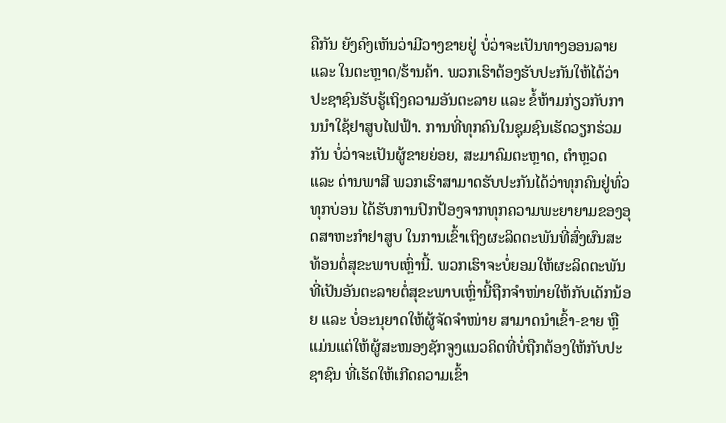ຄືກັນ ຍັງຄົງເຫັນວ່າມີວາງຂາຍຢູ່ ບໍ່ວ່າຈະເປັນທາງອອນລາຍ ແລະ ໃນຕະຫຼາດ/ຮ້ານຄ້າ. ພວກເຮົາຕ້ອງຮັບປະກັນໃຫ້ໄດ້ວ່າ ປະຊາຊົນຮັບຮູ້ເຖິງຄວາມອັນຕະລາຍ ແລະ ຂໍ້ຫ້າມກ່ຽວກັບການນຳໃຊ້ຢາສູບໄຟຟ້າ. ການທີ່ທຸກຄົນໃນຊຸມຊົນເຮັດວຽກຮ່ວມກັນ ບໍ່ວ່າຈະເປັນຜູ້ຂາຍຍ່ອຍ, ສະມາຄົມຕະຫຼາດ, ຕຳຫຼວດ ແລະ ດ່ານພາສີ ພວກເຮົາສາມາດຮັບປະກັນໄດ້ວ່າທຸກຄົນຢູ່ທົ່ວທຸກບ່ອນ ໄດ້ຮັບການປົກປ້ອງຈາກທຸກຄວາມພະຍາຍາມຂອງອຸດສາຫະກຳຢາສູບ ໃນການເຂົ້າເຖິງຜະລິດຕະພັນທີ່ສົ່ງຜົນສະທ້ອນຕໍ່ສຸຂະພາບເຫຼົ່ານີ້. ພວກເຮົາຈະບໍ່ຍອມໃຫ້ຜະລິດຕະພັນທີ່ເປັນອັນຕະລາຍຕໍ່ສຸຂະພາບເຫຼົ່ານີ້ຖືກຈຳໜ່າຍໃຫ້ກັບເດັກນ້ອຍ ແລະ ບໍ່ອະນຸຍາດໃຫ້ຜູ້ຈັດຈຳໜ່າຍ ສາມາດນຳເຂົ້າ-ຂາຍ ຫຼືແມ່ນແຕ່ໃຫ້ຜູ້ສະໜອງຊັກຈູງແນວຄິດທີ່ບໍ່ຖືກຕ້ອງໃຫ້ກັບປະຊາຊົນ ທີ່ເຮັດໃຫ້ເກີດຄວາມເຂົ້າ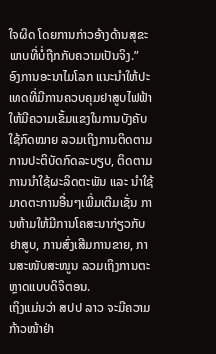ໃຈຜິດ ໂດຍການກ່າວອ້າງດ້ານສຸຂະພາບທີ່ບໍ່ຖືກກັບຄວາມເປັນຈິງ.”
ອົງການອະນາໄມໂລກ ແນະນຳໃຫ້ປະເທດທີ່ມີການຄວບຄຸມຢາສູບໄຟຟ້າໃຫ້ມີຄວາມເຂັ້ມແຂງໃນການບັງຄັບໃຊ້ກົດໝາຍ ລວມເຖິງການຕິດຕາມການປະຕິບັດກົດລະບຽບ, ຕິດຕາມການນຳໃຊ້ຜະລິດຕະພັນ ແລະ ນຳໃຊ້ມາດຕະການອື່ນໆເພີ່ມເຕີມເຊັ່ນ ການຫ້າມໃຫ້ມີການໂຄສະນາກ່ຽວກັບຢາສູບ, ການສົ່ງເສີມການຂາຍ, ການສະໜັບສະໜູນ ລວມເຖິງການຕະຫຼາດແບບດິຈິຕອນ.
ເຖິງແມ່ນວ່າ ສປປ ລາວ ຈະມີຄວາມກ້າວໜ້າຢ່າ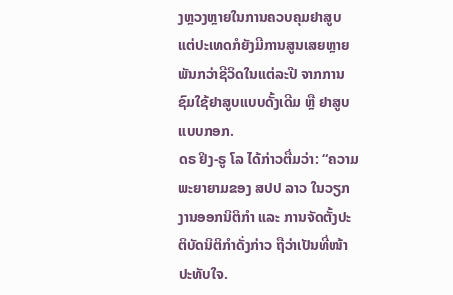ງຫຼວງຫຼາຍໃນການຄວບຄຸມຢາສູບ ແຕ່ປະເທດກໍຍັງມີການສູນເສຍຫຼາຍພັນກວ່າຊີວິດໃນແຕ່ລະປີ ຈາກການຊົມໃຊ້ຢາສູບແບບດັ້ງເດີມ ຫຼື ຢາສູບແບບກອກ.
ດຣ ຢິງ-ຣູ ໂລ ໄດ້ກ່າວຕື່ມວ່າ: “ຄວາມພະຍາຍາມຂອງ ສປປ ລາວ ໃນວຽກງານອອກນິຕິກຳ ແລະ ການຈັດຕັ້ງປະຕິບັດນິຕິກຳດັ່ງກ່າວ ຖືວ່າເປັນທີ່ໜ້າປະທັບໃຈ.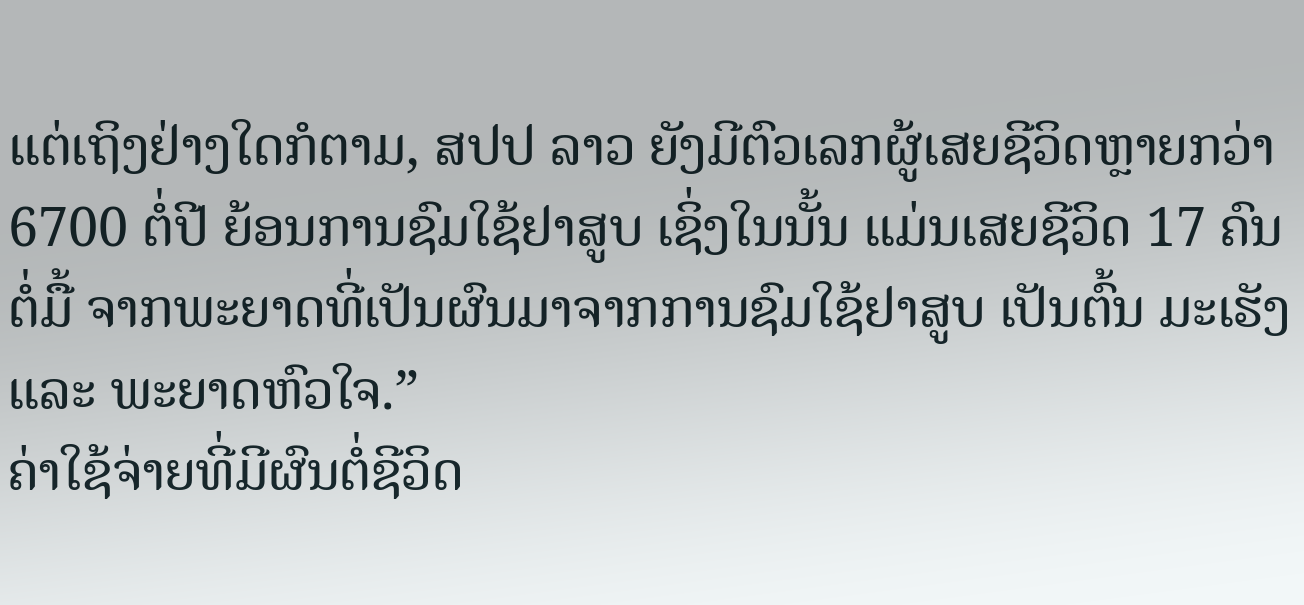ແຕ່ເຖິງຢ່າງໃດກໍຕາມ, ສປປ ລາວ ຍັງມີຕົວເລກຜູ້ເສຍຊີວິດຫຼາຍກວ່າ 6700 ຕໍ່ປີ ຍ້ອນການຊົມໃຊ້ຢາສູບ ເຊິ່ງໃນນັ້ນ ແມ່ນເສຍຊີວິດ 17 ຄົນຕໍ່ມື້ ຈາກພະຍາດທີ່ເປັນຜົນມາຈາກການຊົມໃຊ້ຢາສູບ ເປັນຕົ້ນ ມະເຮັງ ແລະ ພະຍາດຫົວໃຈ.”
ຄ່າໃຊ້ຈ່າຍທີ່ມີຜົນຕໍ່ຊີວິດ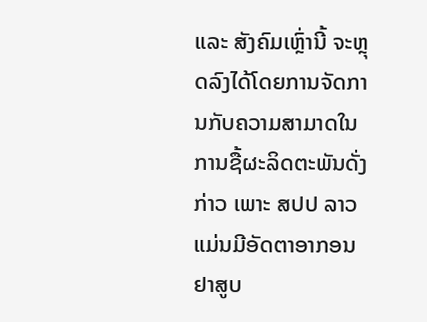ແລະ ສັງຄົມເຫຼົ່ານີ້ ຈະຫຼຸດລົງໄດ້ໂດຍການຈັດການກັບຄວາມສາມາດໃນການຊື້ຜະລິດຕະພັນດັ່ງກ່າວ ເພາະ ສປປ ລາວ ແມ່ນມີອັດຕາອາກອນຢາສູບ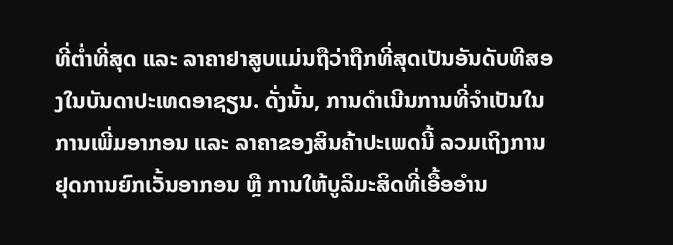ທີ່ຕ່ຳທີ່ສຸດ ແລະ ລາຄາຢາສູບແມ່ນຖືວ່າຖືກທີ່ສຸດເປັນອັນດັບທີສອງໃນບັນດາປະເທດອາຊຽນ. ດັ່ງນັ້ນ, ການດຳເນີນການທີ່ຈຳເປັນໃນການເພີ່ມອາກອນ ແລະ ລາຄາຂອງສິນຄ້າປະເພດນີ້ ລວມເຖິງການຢຸດການຍົກເວັ້ນອາກອນ ຫຼື ການໃຫ້ບູລິມະສິດທີ່ເອື້ອອຳນ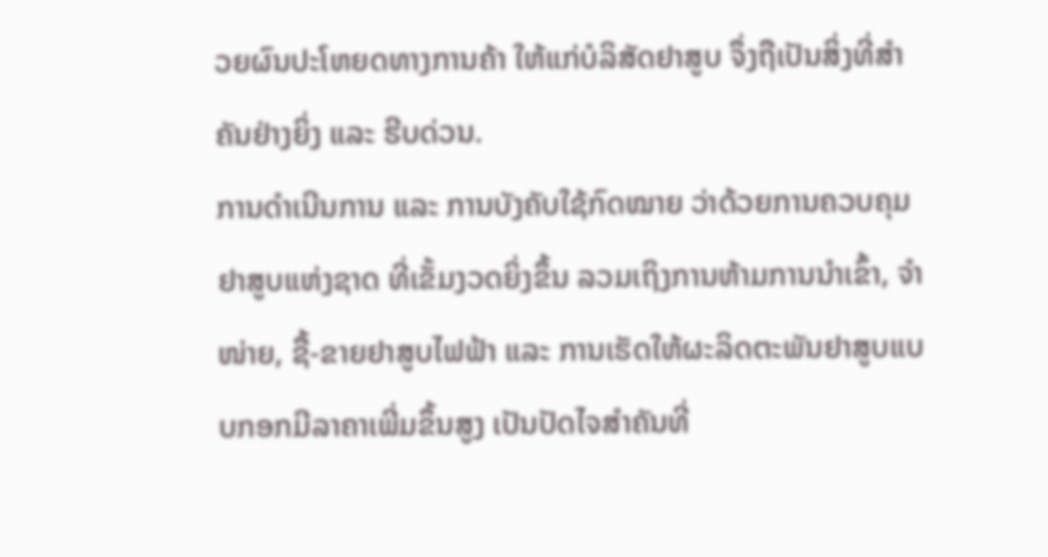ວຍຜົນປະໂຫຍດທາງການຄ້າ ໃຫ້ແກ່ບໍລິສັດຢາສູບ ຈຶ່ງຖືເປັນສິ່ງທີ່ສຳຄັນຢ່າງຍິ່ງ ແລະ ຮີບດ່ວນ.
ການດຳເນີນການ ແລະ ການບັງຄັບໃຊ້ກົດໝາຍ ວ່າດ້ວຍການຄວບຄຸມຢາສູບແຫ່ງຊາດ ທີ່ເຂັ້ມງວດຍິ່ງຂຶ້ນ ລວມເຖິງການຫ້າມການນຳເຂົ້າ, ຈຳໜ່າຍ, ຊື້-ຂາຍຢາສູບໄຟຟ້າ ແລະ ການເຮັດໃຫ້ຜະລິດຕະພັນຢາສູບແບບກອກມີລາຄາເພີ່ມຂຶ້ນສູງ ເປັນປັດໄຈສຳຄັນທີ່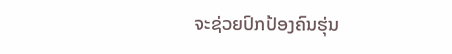ຈະຊ່ວຍປົກປ້ອງຄົນຮຸ່ນ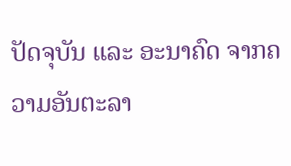ປັດຈຸບັນ ແລະ ອະນາຄົດ ຈາກຄວາມອັນຕະລາ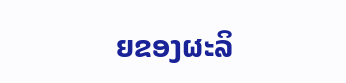ຍຂອງຜະລິ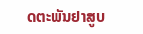ດຕະພັນຢາສູບ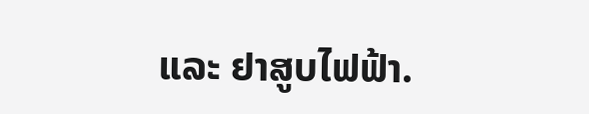ແລະ ຢາສູບໄຟຟ້າ.